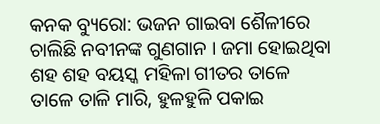କନକ ବ୍ୟୁରୋ: ଭଜନ ଗାଇବା ଶୈଳୀରେ ଚାଲିଛି ନବୀନଙ୍କ ଗୁଣଗାନ । ଜମା ହୋଇଥିବା ଶହ ଶହ ବୟସ୍କ ମହିଳା ଗୀତର ତାଳେ ତାଳେ ତାଳି ମାରି, ହୁଳହୁଳି ପକାଇ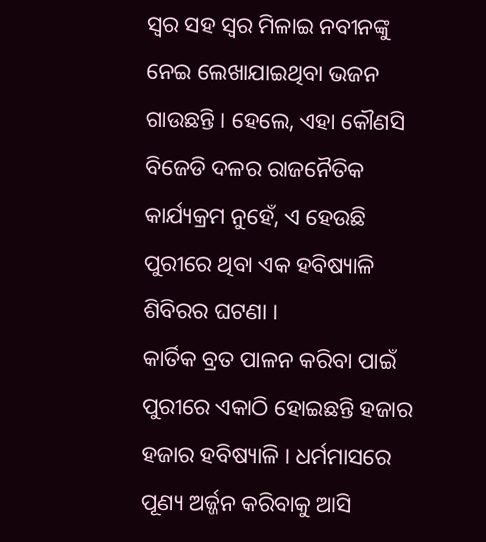ସ୍ୱର ସହ ସ୍ୱର ମିଳାଇ ନବୀନଙ୍କୁ ନେଇ ଲେଖାଯାଇଥିବା ଭଜନ ଗାଉଛନ୍ତି । ହେଲେ, ଏହା କୌଣସି ବିଜେଡି ଦଳର ରାଜନୈତିକ କାର୍ଯ୍ୟକ୍ରମ ନୁହେଁ, ଏ ହେଉଛି ପୁରୀରେ ଥିବା ଏକ ହବିଷ୍ୟାଳି ଶିବିରର ଘଟଣା ।
କାର୍ତିକ ବ୍ରତ ପାଳନ କରିବା ପାଇଁ ପୁରୀରେ ଏକାଠି ହୋଇଛନ୍ତି ହଜାର ହଜାର ହବିଷ୍ୟାଳି । ଧର୍ମମାସରେ ପୂଣ୍ୟ ଅର୍ଜ୍ଜନ କରିବାକୁ ଆସି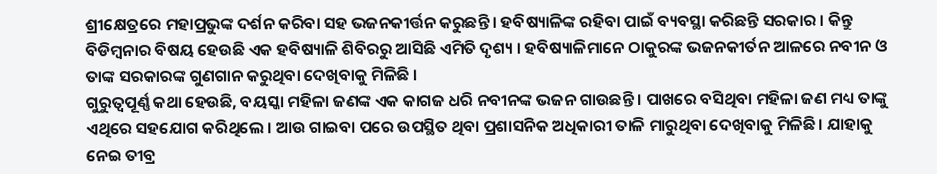ଶ୍ରୀକ୍ଷେତ୍ରରେ ମହାପ୍ରଭୁଙ୍କ ଦର୍ଶନ କରିବା ସହ ଭଜନକୀର୍ତ୍ତନ କରୁଛନ୍ତି । ହବିଷ୍ୟାଳିଙ୍କ ରହିବା ପାଇଁ ବ୍ୟବସ୍ଥା କରିଛନ୍ତି ସରକାର । କିନ୍ତୁ ବିଡିମ୍ବନାର ବିଷୟ ହେଉଛି ଏକ ହବିଷ୍ୟାଳି ଶିବିରରୁ ଆସିଛି ଏମିତି ଦୃଶ୍ୟ । ହବିଷ୍ୟାଳିମାନେ ଠାକୁରଙ୍କ ଭଜନକୀର୍ତନ ଆଳରେ ନବୀନ ଓ ତାଙ୍କ ସରକାରଙ୍କ ଗୁଣଗାନ କରୁଥିବା ଦେଖିବାକୁ ମିଳିଛି ।
ଗୁରୁତ୍ୱପୂର୍ଣ୍ଣ କଥା ହେଉଛି, ବୟସ୍କା ମହିଳା ଜଣଙ୍କ ଏକ କାଗଜ ଧରି ନବୀନଙ୍କ ଭଜନ ଗାଉଛନ୍ତି । ପାଖରେ ବସିଥିବା ମହିଳା ଜଣ ମଧ୍ୟ ତାଙ୍କୁ ଏଥିରେ ସହଯୋଗ କରିଥିଲେ । ଆଉ ଗାଇବା ପରେ ଉପସ୍ଥିତ ଥିବା ପ୍ରଶାସନିକ ଅଧିକାରୀ ତାଳି ମାରୁଥିବା ଦେଖିବାକୁ ମିଳିଛି । ଯାହାକୁ ନେଇ ତୀବ୍ର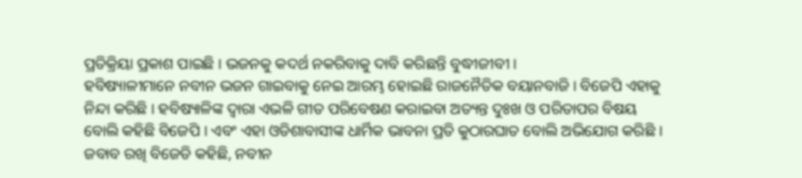ପ୍ରତିକ୍ରିୟା ପ୍ରକାଶ ପାଇଛି । ଭଜନକୁ କଦର୍ଥ ନକରିବାକୁ ଦାବି କରିଛନ୍ତି ବୁଦ୍ଧୀଜୀବୀ ।
ହବିଷ୍ୟାଳୀମାନେ ନବୀନ ଭଜନ ଗାଇବାକୁ ନେଇ ଆରମ୍ଭ ହୋଇଛି ରାଜନୈତିକ ବୟାନବାଜି । ବିଜେପି ଏହାକୁ ନିନ୍ଦା କରିଛି । ହବିଷ୍ୟାଳିଙ୍କ ଦ୍ୱାରା ଏଭଳି ଗୀତ ପରିବେଷଣ କରାଇବା ଅତ୍ୟନ୍ତ ଦୁଃଖ ଓ ପରିତାପର ବିଷୟ ବୋଲି କହିଛି ବିଜେପି । ଏବଂ ଏହା ଓଡିଶାବାସୀଙ୍କ ଧାର୍ମିକ ଭାବନା ପ୍ରତି କୁଠାରଘାତ ବୋଲି ଅଭିଯୋଗ କରିଛି । ଜବାବ ରଖି ବିଜେଡି କହିଛି, ନବୀନ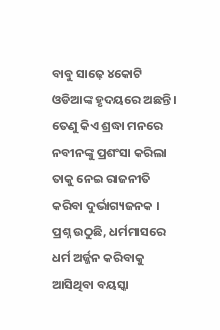ବାବୁ ସାଢ଼େ ୪କୋଟି ଓଡିଆଙ୍କ ହୃଦୟରେ ଅଛନ୍ତି । ତେଣୁ କିଏ ଶ୍ରଦ୍ଧା ମନରେ ନବୀନଙ୍କୁ ପ୍ରଶଂସା କରିଲା ତାକୁ ନେଇ ରାଜନୀତି କରିବା ଦୁର୍ଭାଗ୍ୟଜନକ ।
ପ୍ରଶ୍ନ ଉଠୁଛି, ଧର୍ମମାସରେ ଧର୍ମ ଅର୍ଜ୍ଜନ କରିବାକୁ ଆସିଥିବା ବୟସ୍କା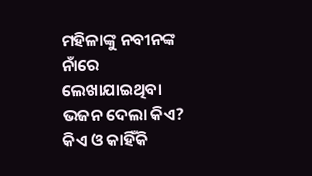ମହିଳାଙ୍କୁ ନବୀନଙ୍କ ନାଁରେ ଲେଖାଯାଇଥିବା ଭଜନ ଦେଲା କିଏ? କିଏ ଓ କାହିଁକି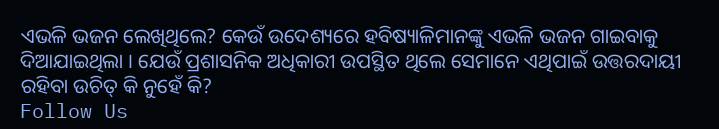ଏଭଳି ଭଜନ ଲେଖିଥିଲେ? କେଉଁ ଉଦେଶ୍ୟରେ ହବିଷ୍ୟାଳିମାନଙ୍କୁ ଏଭଳି ଭଜନ ଗାଇବାକୁ ଦିଆଯାଇଥିଲା । ଯେଉଁ ପ୍ରଶାସନିକ ଅଧିକାରୀ ଉପସ୍ଥିତ ଥିଲେ ସେମାନେ ଏଥିପାଇଁ ଉତ୍ତରଦାୟୀ ରହିବା ଉଚିତ୍ କି ନୁହେଁ କି?
Follow Us